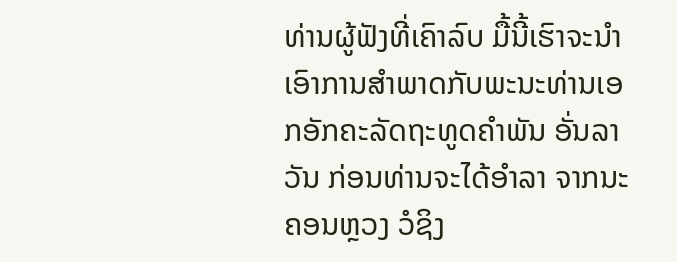ທ່ານຜູ້ຟັງທີ່ເຄົາລົບ ມື້ນີ້ເຮົາຈະນຳເອົາການສຳພາດກັບພະນະທ່ານເອກອັກຄະລັດຖະທູດຄຳພັນ ອັ່ນລາວັນ ກ່ອນທ່ານຈະໄດ້ອຳລາ ຈາກນະຄອນຫຼວງ ວໍຊິງ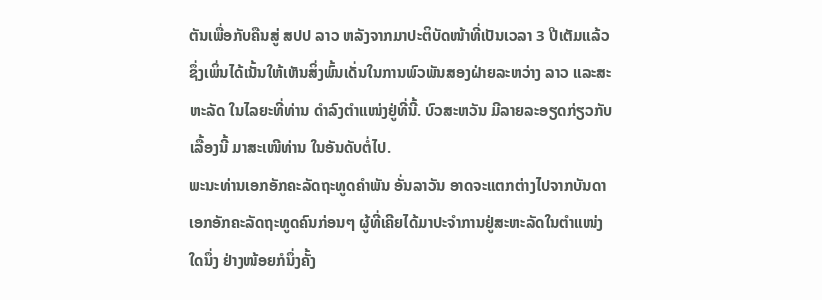ຕັນເພື່ອກັບຄືນສູ່ ສປປ ລາວ ຫລັງຈາກມາປະຕິບັດໜ້າທີ່ເປັນເວລາ 3 ປີເຕັມແລ້ວຊຶ່ງເພິ່ນໄດ້ເນັ້ນໃຫ້ເຫັນສິ່ງພົ້ນເດັ່ນໃນການພົວພັນສອງຝ່າຍລະຫວ່າງ ລາວ ແລະສະຫະລັດ ໃນໄລຍະທີ່ທ່ານ ດຳລົງຕຳແໜ່ງຢູ່ທີ່ນີ້. ບົວສະຫວັນ ມີລາຍລະອຽດກ່ຽວກັບເລື້ອງນີ້ ມາສະເໜີທ່ານ ໃນອັນດັບຕໍ່ໄປ.
ພະນະທ່ານເອກອັກຄະລັດຖະທູດຄຳພັນ ອັ່ນລາວັນ ອາດຈະແຕກຕ່າງໄປຈາກບັນດາເອກອັກຄະລັດຖະທູດຄົນກ່ອນໆ ຜູ້ທີ່ເຄີຍໄດ້ມາປະຈຳການຢູ່ສະຫະລັດໃນຕຳແໜ່ງໃດນຶ່ງ ຢ່າງໜ້ອຍກໍນຶ່ງຄັ້ງ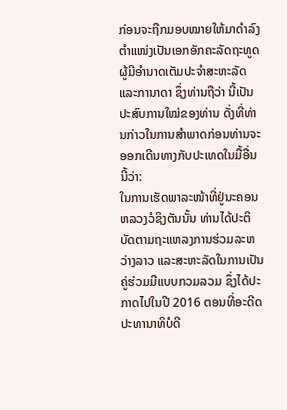ກ່ອນຈະຖືກມອບໝາຍໃຫ້ມາດຳລົງຕຳແໜ່ງເປັນເອກອັກຄະລັດຖະທູດ ຜູ້ມີອຳນາດເຕັມປະຈຳສະຫະລັດ ແລະການາດາ ຊຶ່ງທ່ານຖືວ່າ ນີ້ເປັນປະສົບການໃໝ່ຂອງທ່ານ ດັ່ງທີ່ທ່ານກ່າວໃນການສຳພາດກ່ອນທ່ານຈະອອກເດີນທາງກັບປະເທດໃນມື້ອື່ນນີ້ວ່າ:
ໃນການເຮັດພາລະໜ້າທີ່ຢູ່ນະຄອນຫລວງວໍຊິງຕັນນັ້ນ ທ່ານໄດ້ປະຕິບັດຕາມຖະແຫລງການຮ່ວມລະຫວ່າງລາວ ແລະສະຫະລັດໃນການເປັນຄູ່ຮ່ວມມືແບບກວມລວມ ຊຶ່ງໄດ້ປະກາດໄປໃນປີ 2016 ຕອນທີ່ອະດີດປະທານາທິບໍດີ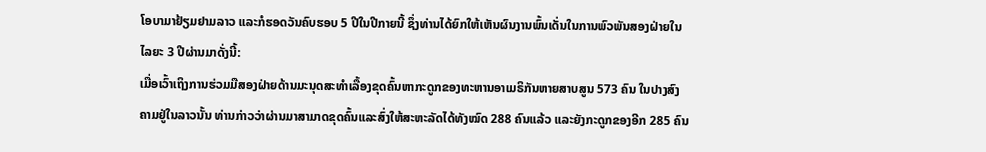ໂອບາມາຢ້ຽມຢາມລາວ ແລະກໍຮອດວັນຄົບຮອບ 5 ປີໃນປີກາຍນີ້ ຊຶ່ງທ່ານໄດ້ຍົກໃຫ້ເຫັນຜົນງານພົ້ນເດັ່ນໃນການພົວພັນສອງຝ່າຍໃນໄລຍະ 3 ປີຜ່ານມາດັ່ງນີ້:
ເມື່ອເວົ້າເຖິງການຮ່ວມມືສອງຝ່າຍດ້ານມະນຸດສະທຳເລື້ອງຂຸດຄົ້ນຫາກະດູກຂອງທະຫານອາເມຣິກັນຫາຍສາບສູນ 573 ຄົນ ໃນປາງສົງຄາມຢູ່ໃນລາວນັ້ນ ທ່ານກ່າວວ່າຜ່ານມາສາມາດຂຸດຄົ້ນແລະສົ່ງໃຫ້ສະຫະລັດໄດ້ທັງໝົດ 288 ຄົນແລ້ວ ແລະຍັງກະດູກຂອງອີກ 285 ຄົນ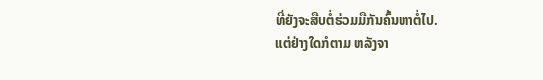ທີ່ຍັງຈະສືບຕໍ່ຮ່ວມມືກັນຄົ້ນຫາຕໍ່ໄປ.
ແຕ່ຢ່າງໃດກໍຕາມ ຫລັງຈາ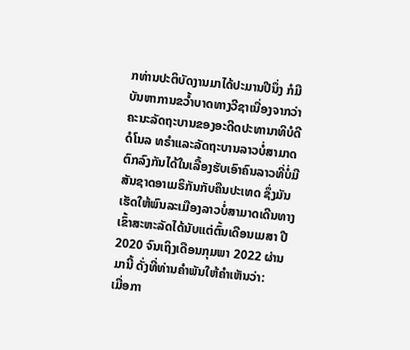ກທ່ານປະຕິບັດງານມາໄດ້ປະມານປີນຶ່ງ ກໍມີບັນຫາການຂວ້ຳບາດທາງວີຊາເນື່ອງຈາກວ່າຄະນະລັດຖະບານຂອງອະດີດປະທານາທິບໍດີດໍໂນລ ທຣຳແລະລັດຖະບານລາວບໍ່ສາມາດຕົກລົງກັນໄດ້ໃນເລື້ອງຮັບເອົາຄົນລາວທີ່ບໍ່ມີສັນຊາດອາເມຣິກັນກັບຄືນປະເທດ ຊຶ່ງມັນເຮັດໃຫ້ພົນລະເມືອງລາວບໍ່ສາມາດເດີນທາງເຂົ້າສະຫະລັດໄດ້ນັບແຕ່ຕົ້ນເດືອນເມສາ ປີ 2020 ຈົນເຖິງເດືອນກຸມພາ 2022 ຜ່ານມານີ້ ດັ່ງທີ່ທ່ານຄຳພັນໃຫ້ຄຳເຫັນວ່າ:
ເມື່ອກາ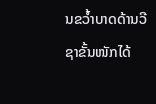ນຂວ້ຳບາດດ້ານວີຊາຂັ້ນໜັກໄດ້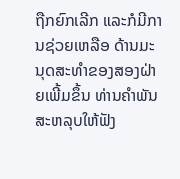ຖືກຍົກເລີກ ແລະກໍມີການຊ່ວຍເຫລືອ ດ້ານມະນຸດສະທຳຂອງສອງຝ່າຍເພີ້ມຂຶ້ນ ທ່ານຄຳພັນສະຫລຸບໃຫ້ຟັງ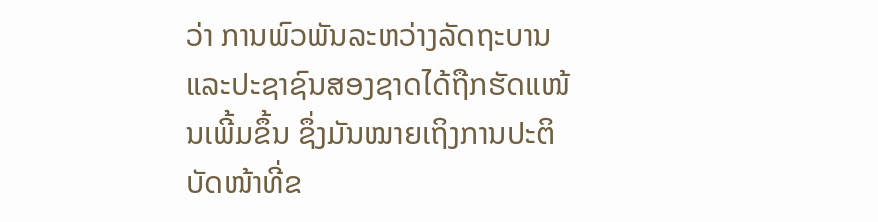ວ່າ ການພົວພັນລະຫວ່າງລັດຖະບານ ແລະປະຊາຊົນສອງຊາດໄດ້ຖືກຮັດແໜ້ນເພີ້ມຂຶ້ນ ຊຶ່ງມັນໝາຍເຖິງການປະຕິບັດໜ້າທີ່ຂ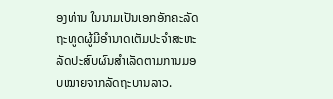ອງທ່ານ ໃນນາມເປັນເອກອັກຄະລັດຖະທູດຜູ້ມີອຳນາດເຕັມປະຈຳສະຫະລັດປະສົບຜົນສຳເລັດຕາມການມອບໝາຍຈາກລັດຖະບານລາວ.